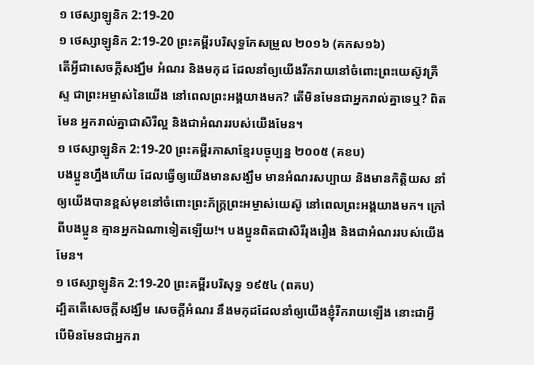១ ថេស្សាឡូនិក 2:19-20
១ ថេស្សាឡូនិក 2:19-20 ព្រះគម្ពីរបរិសុទ្ធកែសម្រួល ២០១៦ (គកស១៦)
តើអ្វីជាសេចក្ដីសង្ឃឹម អំណរ និងមកុដ ដែលនាំឲ្យយើងរីករាយនៅចំពោះព្រះយេស៊ូវគ្រីស្ទ ជាព្រះអម្ចាស់នៃយើង នៅពេលព្រះអង្គយាងមក? តើមិនមែនជាអ្នករាល់គ្នាទេឬ? ពិតមែន អ្នករាល់គ្នាជាសិរីល្អ និងជាអំណររបស់យើងមែន។
១ ថេស្សាឡូនិក 2:19-20 ព្រះគម្ពីរភាសាខ្មែរបច្ចុប្បន្ន ២០០៥ (គខប)
បងប្អូនហ្នឹងហើយ ដែលធ្វើឲ្យយើងមានសង្ឃឹម មានអំណរសប្បាយ និងមានកិត្តិយស នាំឲ្យយើងបានខ្ពស់មុខនៅចំពោះព្រះភ័ក្ត្រព្រះអម្ចាស់យេស៊ូ នៅពេលព្រះអង្គយាងមក។ ក្រៅពីបងប្អូន គ្មានអ្នកឯណាទៀតឡើយ!។ បងប្អូនពិតជាសិរីរុងរឿង និងជាអំណររបស់យើងមែន។
១ ថេស្សាឡូនិក 2:19-20 ព្រះគម្ពីរបរិសុទ្ធ ១៩៥៤ (ពគប)
ដ្បិតតើសេចក្ដីសង្ឃឹម សេចក្ដីអំណរ នឹងមកុដដែលនាំឲ្យយើងខ្ញុំរីករាយឡើង នោះជាអ្វី បើមិនមែនជាអ្នករា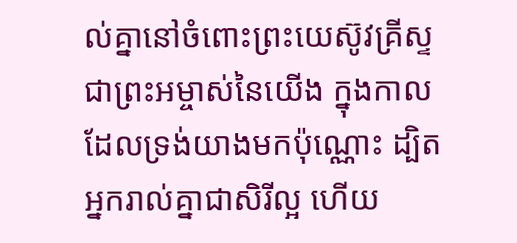ល់គ្នានៅចំពោះព្រះយេស៊ូវគ្រីស្ទ ជាព្រះអម្ចាស់នៃយើង ក្នុងកាលដែលទ្រង់យាងមកប៉ុណ្ណោះ ដ្បិតអ្នករាល់គ្នាជាសិរីល្អ ហើយ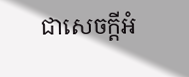ជាសេចក្ដីអំ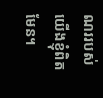ណររបស់យើងខ្ញុំពិតមែន។